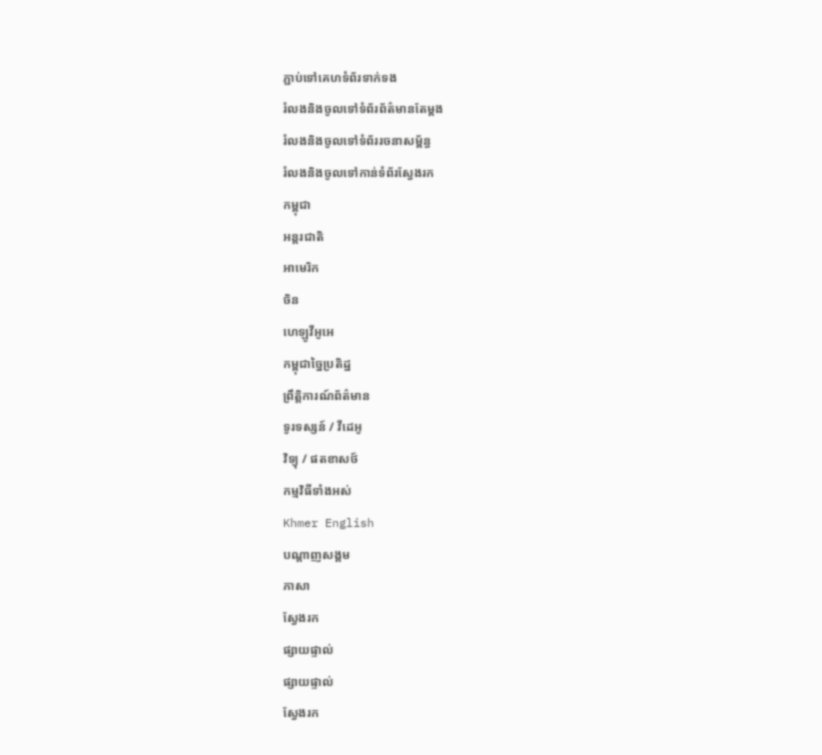ភ្ជាប់ទៅគេហទំព័រទាក់ទង
រំលងនិងចូលទៅទំព័រព័ត៌មានតែម្តង
រំលងនិងចូលទៅទំព័ររចនាសម្ព័ន្ធ
រំលងនិងចូលទៅកាន់ទំព័រស្វែងរក
កម្ពុជា
អន្តរជាតិ
អាមេរិក
ចិន
ហេឡូវីអូអេ
កម្ពុជាច្នៃប្រតិដ្ឋ
ព្រឹត្តិការណ៍ព័ត៌មាន
ទូរទស្សន៍ / វីដេអូ
វិទ្យុ / ផតខាសថ៍
កម្មវិធីទាំងអស់
Khmer English
បណ្តាញសង្គម
ភាសា
ស្វែងរក
ផ្សាយផ្ទាល់
ផ្សាយផ្ទាល់
ស្វែងរក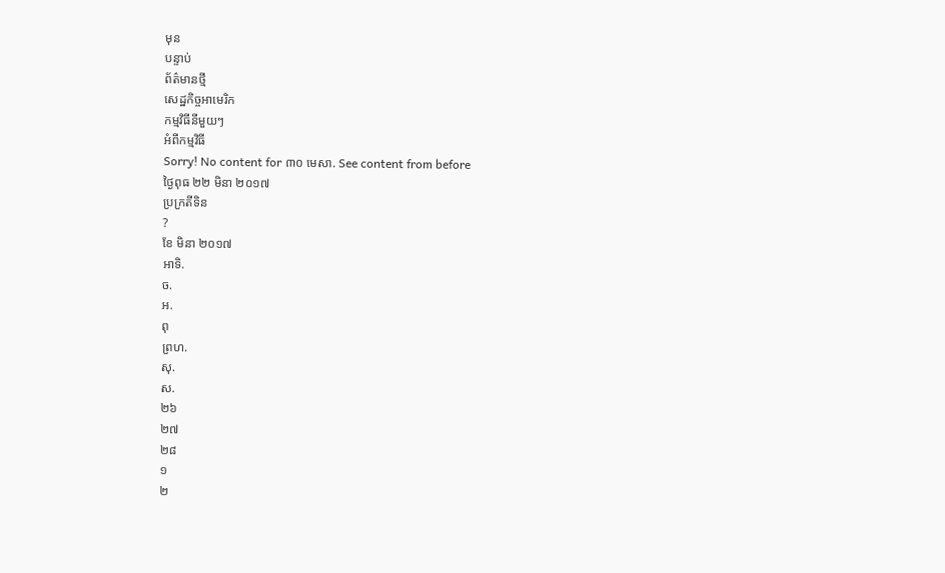មុន
បន្ទាប់
ព័ត៌មានថ្មី
សេដ្ឋកិច្ចអាមេរិក
កម្មវិធីនីមួយៗ
អំពីកម្មវិធី
Sorry! No content for ៣០ មេសា. See content from before
ថ្ងៃពុធ ២២ មិនា ២០១៧
ប្រក្រតីទិន
?
ខែ មិនា ២០១៧
អាទិ.
ច.
អ.
ពុ
ព្រហ.
សុ.
ស.
២៦
២៧
២៨
១
២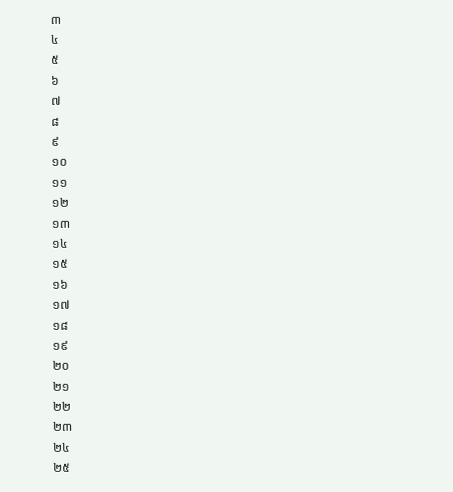៣
៤
៥
៦
៧
៨
៩
១០
១១
១២
១៣
១៤
១៥
១៦
១៧
១៨
១៩
២០
២១
២២
២៣
២៤
២៥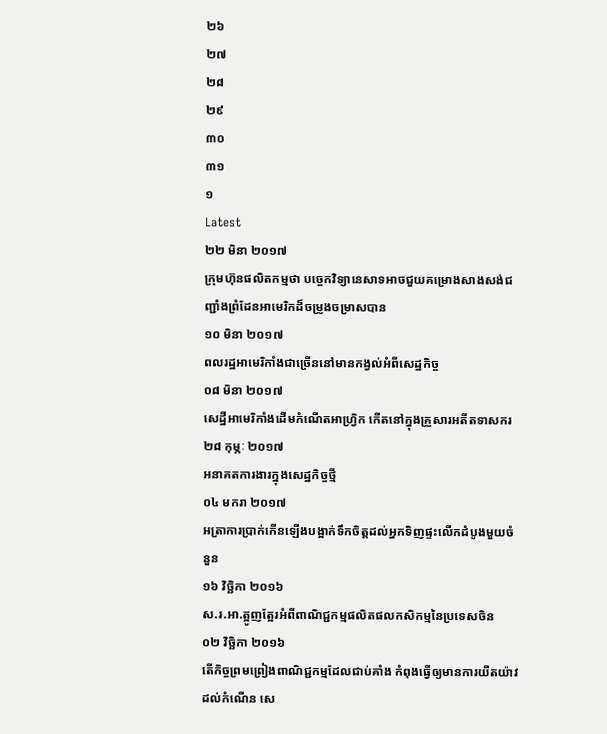២៦
២៧
២៨
២៩
៣០
៣១
១
Latest
២២ មិនា ២០១៧
ក្រុមហ៊ុនផលិតកម្មថា បច្ចេកវិទ្យានេសាទអាចជួយគម្រោងសាងសង់ជញ្ជាំងព្រំដែនអាមេរិកដ៏ចម្រូងចម្រាសបាន
១០ មិនា ២០១៧
ពលរដ្ឋអាមេរិកាំងជាច្រើននៅមានកង្វល់អំពីសេដ្ឋកិច្ច
០៨ មិនា ២០១៧
សេដ្ឋីអាមេរិកាំងដើមកំណើតអាហ្វ្រិក កើតនៅក្នុងគ្រួសារអតីតទាសករ
២៨ កុម្ភៈ ២០១៧
អនាគតការងារក្នុងសេដ្ឋកិច្ចថ្មី
០៤ មករា ២០១៧
អត្រាការប្រាក់កើនឡើងបង្អាក់ទឹកចិត្តដល់អ្នកទិញផ្ទះលើកដំបូងមួយចំនួន
១៦ វិច្ឆិកា ២០១៦
ស.រ.អា.ត្អូញត្អែរអំពីពាណិជ្ជកម្មផលិតផលកសិកម្មនៃប្រទេសចិន
០២ វិច្ឆិកា ២០១៦
តើកិច្ចព្រមព្រៀងពាណិជ្ជកម្មដែលជាប់គាំង កំពុងធ្វើឲ្យមានការយឺតយ៉ាវដល់កំណើន សេ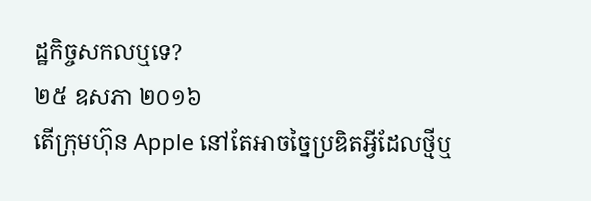ដ្ឋកិច្ចសកលឬទេ?
២៥ ឧសភា ២០១៦
តើក្រុមហ៊ុន Apple នៅតែអាចច្នៃប្រឌិតអ្វីដែលថ្មីឬ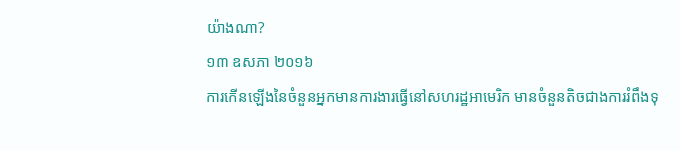យ៉ាងណា?
១៣ ឧសភា ២០១៦
ការកើនឡើងនៃចំនួនអ្នកមានការងារធ្វើនៅសហរដ្ឋអាមេរិក មានចំនួនតិចជាងការរំពឹងទុ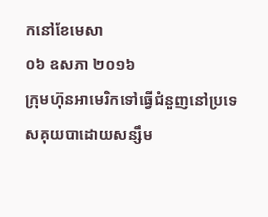កនៅខែមេសា
០៦ ឧសភា ២០១៦
ក្រុមហ៊ុនអាមេរិកទៅធ្វើជំនួញនៅប្រទេសគុយបាដោយសន្សឹម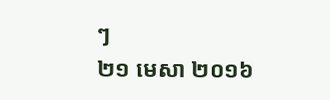ៗ
២១ មេសា ២០១៦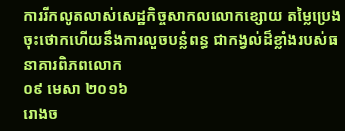ការរីកលូតលាស់សេដ្ឋកិច្ចសាកលលោកខ្សោយ តម្លៃប្រេងចុះថោកហើយនឹងការលួចបន្លំពន្ធ ជាកង្វល់ដ៏ខ្លាំងរបស់ធនាគារពិភពលោក
០៩ មេសា ២០១៦
រោងច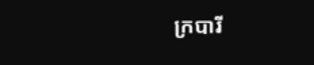ក្របារី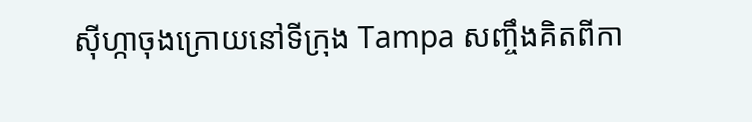ស៊ីហ្កាចុងក្រោយនៅទីក្រុង Tampa សញ្ចឹងគិតពីកា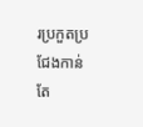រប្រកួតប្រជែងកាន់តែ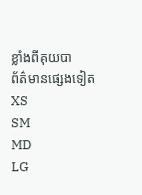ខ្លាំងពីគុយបា
ព័ត៌មានផ្សេងទៀត
XS
SM
MD
LG